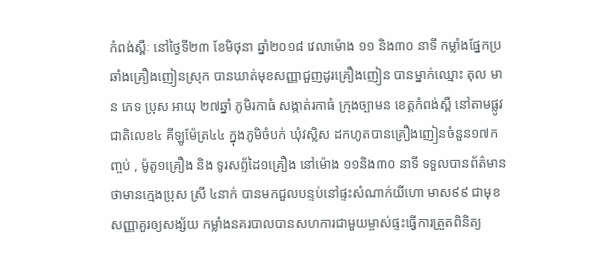កំពង់ស្ពឺៈ នៅថ្ងៃទី២៣ ខែមិថុនា ឆ្នាំ២០១៨ វេលាម៉ោង ១១ និង៣០ នាទី កម្លាំងផ្នែកប្រឆាំងគ្រឿងញៀនស្រុក បានឃាត់មុខសញ្ញាជួញដូរគ្រឿងញៀន បានម្នាក់ឈ្មោះ តុល មាន ភេទ ប្រុស អាយុ ២៧ឆ្នាំ ភូមិរកាធំ សង្កាត់រកាធំ ក្រុងច្បាមន ខេត្តកំពង់ស្ពឺ នៅតាមផ្លូវជាតិលេខ៤ គីឡូម៉ែត្រ៤៤ ក្នុងភូមិចំបក់ ឃុំវស្លិស ដកហូតបានគ្រឿងញៀនចំនួន១៧កញ្ចប់ , ម៉ូតូ១គ្រឿង និង ទូរសព្ទ័ដៃ១គ្រឿង នៅម៉ោង ១១និង៣០ នាទី ទទួលបានព័ត៌មានថាមានក្មេងប្រុស ស្រី ៤នាក់ បានមកជួលបន្ទប់នៅផ្ទះសំណាក់យីហោ មាស៩៩ ជាមុខសញ្ញាគួរឲ្យសង្ស័យ កម្លាំងនគរបាលបានសហការជាមួយម្ចាស់ផ្ទះធ្វើការត្រួតពិនិត្យ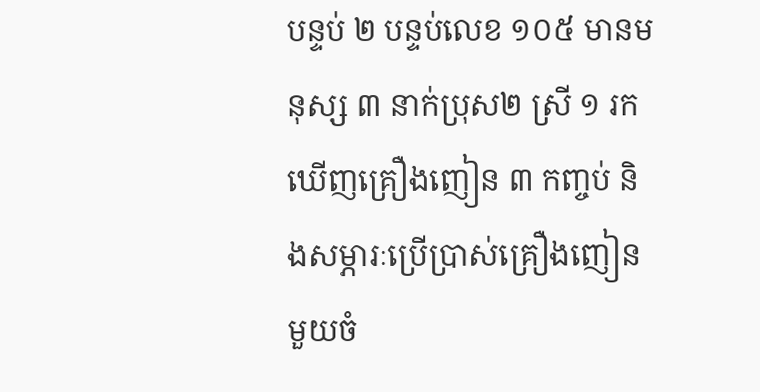បន្ទប់ ២ បន្ទប់លេខ ១០៥ មានមនុស្ស ៣ នាក់ប្រុស២ ស្រី ១ រកឃើញគ្រឿងញៀន ៣ កញ្ចប់ និងសម្ភារៈប្រើប្រាស់គ្រឿងញៀនមួយចំ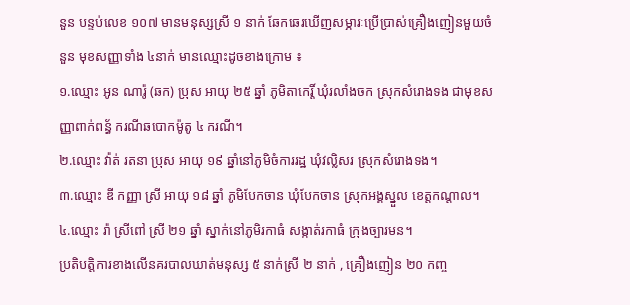នួន បន្ទប់លេខ ១០៧ មានមនុស្សស្រី ១ នាក់ ឆែកឆេរឃើញសម្ភារៈប្រើប្រាស់គ្រឿងញៀនមួយចំនួន មុខសញ្ញាទាំង ៤នាក់ មានឈ្មោះដូចខាងក្រោម ៖
១.ឈ្មោះ អូន ណារ៉ូ (ឆក) ប្រុស អាយុ ២៥ ឆ្នាំ ភូមិតាកេរ្តិ៍ ឃុំរលាំងចក ស្រុកសំរោងទង ជាមុខសញ្ញាពាក់ពន្ធ័ ករណីឆបោកម៉ូតូ ៤ ករណី។
២.ឈ្មោះ វ៉ាត់ រតនា ប្រុស អាយុ ១៩ ឆ្នាំនៅភូមិចំការរដ្ឋ ឃុំវល្លិសរ ស្រុកសំរោងទង។
៣.ឈ្មោះ ឌី កញ្ញា ស្រី អាយុ ១៨ ឆ្នាំ ភូមិបែកចាន ឃុំបែកចាន ស្រុកអង្គស្នួល ខេត្តកណ្តាល។
៤.ឈ្មោះ រ៉ា ស្រីពៅ ស្រី ២១ ឆ្នាំ ស្នាក់នៅភូមិរកាធំ សង្កាត់រកាធំ ក្រុងច្បារមន។
ប្រតិបត្តិការខាងលើនគរបាលឃាត់មនុស្ស ៥ នាក់ស្រី ២ នាក់ , គ្រឿងញៀន ២០ កញ្ច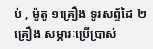ប់ , ម៉ូតូ ១គ្រឿង ទូរសព្ទ័ដៃ ២គ្រឿង សម្ភារៈប្រើប្រាស់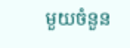មួយចំនួន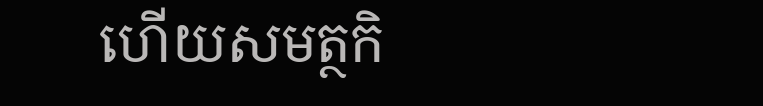ហើយសមត្ថកិ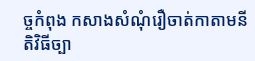ច្ចកំពុង កសាងសំណុំរឿចាត់កាតាមនីតិវិធីច្បា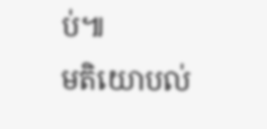ប់៕
មតិយោបល់